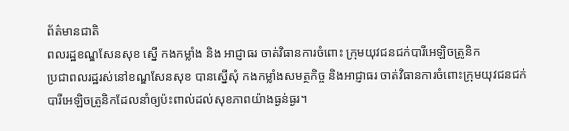ព័ត៌មានជាតិ
ពលរដ្ឋខណ្ឌសែនសុខ ស្នើ កងកម្លាំង និង អាជ្ញាធរ ចាត់វិធានការចំពោះ ក្រុមយុវជនជក់បារីអេឡិចត្រូនិក
ប្រជាពលរដ្ឋរស់នៅខណ្ឌសែនសុខ បានស្នើសុំ កងកម្លាំងសមត្ថកិច្ច និងអាជ្ញាធរ ចាត់វិធានការចំពោះក្រុមយុវជនជក់បារីអេឡិចត្រូនិកដែលនាំឲ្យប៉ះពាល់ដល់សុខភាពយ៉ាងធ្ងន់ធ្ងរ។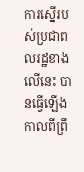ការស្នើរបស់ប្រជាពលរដ្ឋខាងលើនេះ បានធ្វើឡើងកាលពីព្រឹ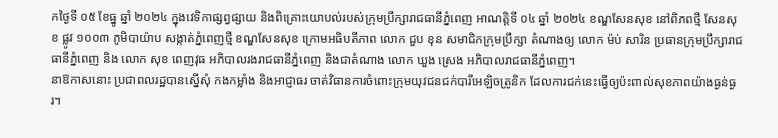កថ្ងៃទី ០៥ ខែធ្នូ ឆ្នាំ ២០២៤ ក្នុងវេទិកាផ្សព្វផ្សាយ និងពិគ្រោះយោបល់របស់ក្រុមប្រឹក្សារាជធានីភ្នំពេញ អាណត្តិទី ០៤ ឆ្នាំ ២០២៤ ខណ្ឌសែនសុខ នៅពិភពថ្មី សែនសុខ ផ្លូវ ១០០៣ ភូមិបាយ៉ាប សង្កាត់ភ្នំពេញថ្មី ខណ្ឌសែនសុខ ក្រោមអធិបតីភាព លោក ជួប ខុន សមាជិកក្រុមប្រឹក្សា តំណាងឲ្យ លោក ម៉ប់ សារិន ប្រធានក្រុមប្រឹក្សារាជធានីភ្នំពេញ និង លោក សុខ ពេញវុធ អភិបាលរងរាជធានីភ្នំពេញ និងជាតំណាង លោក ឃួង ស្រេង អភិបាលរាជធានីភ្នំពេញ។
នាឱកាសនោះ ប្រជាពលរដ្ឋបានស្នើសុំ កងកម្លាំង និងអាជ្ញាធរ ចាត់វិធានការចំពោះក្រុមយុវជនជក់បារីអេឡិចត្រូនិក ដែលការជក់នេះធ្វើឲ្យប៉ះពាល់សុខភាពយ៉ាងធ្ងន់ធ្ងរ។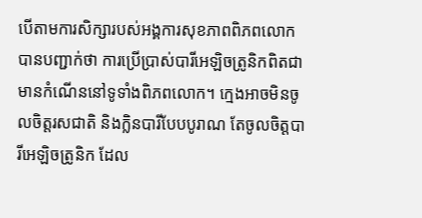បើតាមការសិក្សារបស់អង្គការសុខភាពពិភពលោក បានបញ្ជាក់ថា ការប្រើប្រាស់បារីអេឡិចត្រូនិកពិតជាមានកំណើននៅទូទាំងពិភពលោក។ ក្មេងអាចមិនចូលចិត្តរសជាតិ និងក្លិនបារីបែបបូរាណ តែចូលចិត្តបារីអេឡិចត្រូនិក ដែល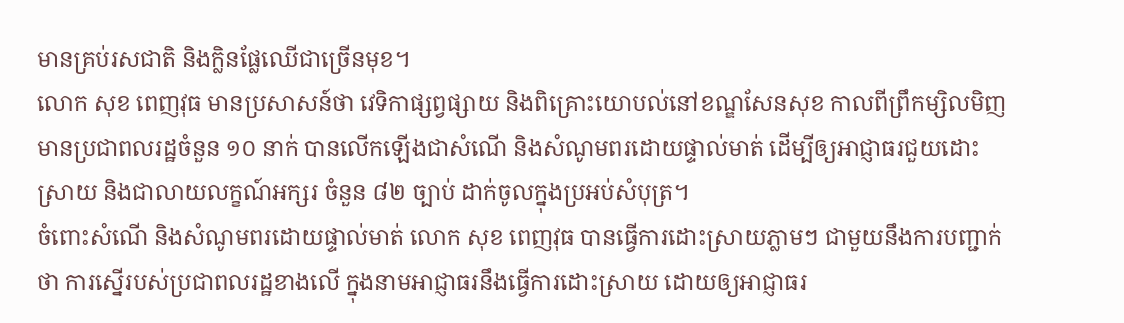មានគ្រប់រសជាតិ និងក្លិនផ្លែឈើជាច្រើនមុខ។
លោក សុខ ពេញវុធ មានប្រសាសន៍ថា វេទិកាផ្សព្វផ្សាយ និងពិគ្រោះយោបល់នៅខណ្ឌសែនសុខ កាលពីព្រឹកម្សិលមិញ មានប្រជាពលរដ្ឋចំនួន ១០ នាក់ បានលើកឡើងជាសំណើ និងសំណូមពរដោយផ្ទាល់មាត់ ដើម្បីឲ្យអាជ្ញាធរជួយដោះស្រាយ និងជាលាយលក្ខណ៍អក្សរ ចំនួន ៨២ ច្បាប់ ដាក់ចូលក្នុងប្រអប់សំបុត្រ។
ចំពោះសំណើ និងសំណូមពរដោយផ្ទាល់មាត់ លោក សុខ ពេញវុធ បានធ្វើការដោះស្រាយភ្លាមៗ ជាមួយនឹងការបញ្ជាក់ថា ការស្នើរបស់ប្រជាពលរដ្ឋខាងលើ ក្នុងនាមអាជ្ញាធរនឹងធ្វើការដោះស្រាយ ដោយឲ្យអាជ្ញាធរ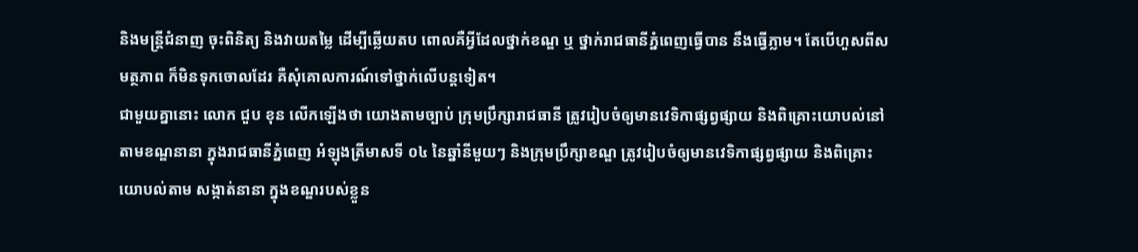និងមន្ត្រីជំនាញ ចុះពិនិត្យ និងវាយតម្លៃ ដើម្បីឆ្លើយតប ពោលគឺអ្វីដែលថ្នាក់ខណ្ឌ ឬ ថ្នាក់រាជធានីភ្នំពេញធ្វើបាន នឹងធ្វើភ្លាម។ តែបើហួសពីសមត្ថភាព ក៏មិនទុកចោលដែរ គឺសុំគោលការណ៍ទៅថ្នាក់លើបន្តទៀត។
ជាមួយគ្នានោះ លោក ជួប ខុន លើកឡើងថា យោងតាមច្បាប់ ក្រុមប្រឹក្សារាជធានី ត្រូវរៀបចំឲ្យមានវេទិកាផ្សព្វផ្សាយ និងពិគ្រោះយោបល់នៅតាមខណ្ឌនានា ក្នុងរាជធានីភ្នំពេញ អំឡុងត្រីមាសទី ០៤ នៃឆ្នាំនីមួយៗ និងក្រុមប្រឹក្សាខណ្ឌ ត្រូវរៀបចំឲ្យមានវេទិកាផ្សព្វផ្សាយ និងពិគ្រោះយោបល់តាម សង្កាត់នានា ក្នុងខណ្ឌរបស់ខ្លួន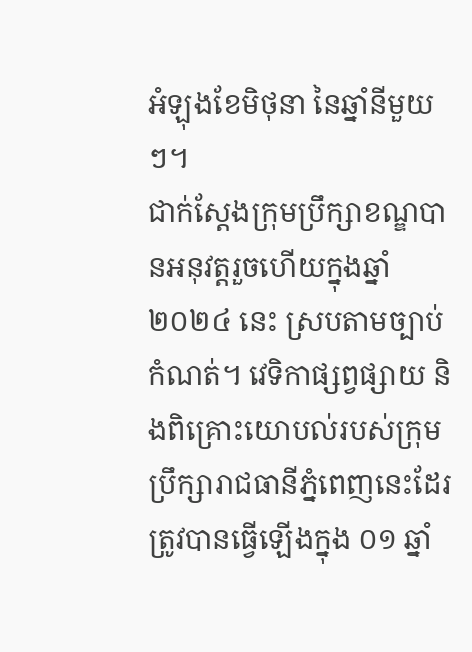អំឡុងខែមិថុនា នៃឆ្នាំនីមួយៗ។
ជាក់ស្ដែងក្រុមប្រឹក្សាខណ្ឌបានអនុវត្តរួចហើយក្នុងឆ្នាំ ២០២៤ នេះ ស្របតាមច្បាប់កំណត់។ វេទិកាផ្សព្វផ្សាយ និងពិគ្រោះយោបល់របស់ក្រុមប្រឹក្សារាជធានីភ្នំពេញនេះដែរ ត្រូវបានធ្វើឡើងក្នុង ០១ ឆ្នាំ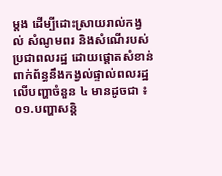ម្ដង ដើម្បីដោះស្រាយរាល់កង្វល់ សំណូមពរ និងសំណើរបស់ប្រជាពលរដ្ឋ ដោយផ្ដោតសំខាន់ពាក់ព័ន្ធនឹងកង្វល់ផ្ទាល់ពលរដ្ឋលើបញ្ហាចំនួន ៤ មានដូចជា ៖ ០១.បញ្ហាសន្តិ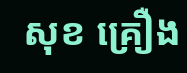សុខ គ្រឿង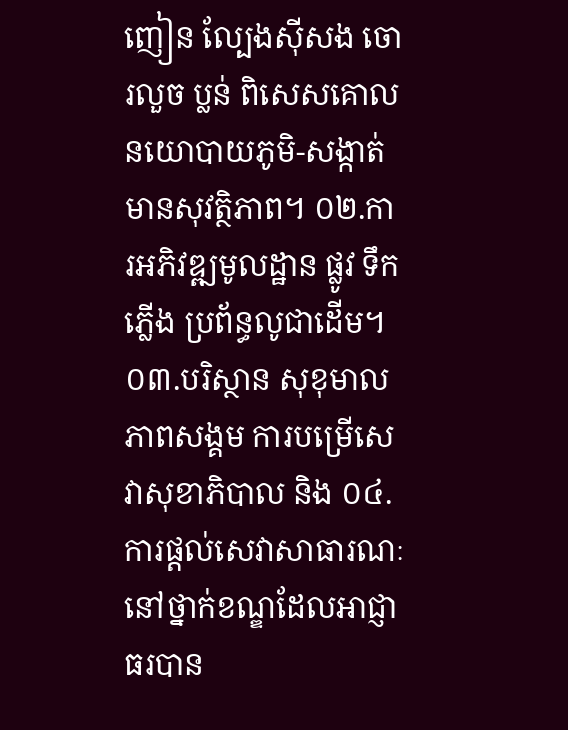ញៀន ល្បែងស៊ីសង ចោរលួច ប្លន់ ពិសេសគោលនយោបាយភូមិ-សង្កាត់ មានសុវត្ថិភាព។ ០២.ការអភិវឌ្ឍមូលដ្ឋាន ផ្លូវ ទឹក ភ្លើង ប្រព័ន្ធលូជាដើម។ ០៣.បរិស្ថាន សុខុមាលភាពសង្គម ការបម្រើសេវាសុខាភិបាល និង ០៤.ការផ្តល់សេវាសាធារណៈនៅថ្នាក់ខណ្ឌដែលអាជ្ញាធរបាន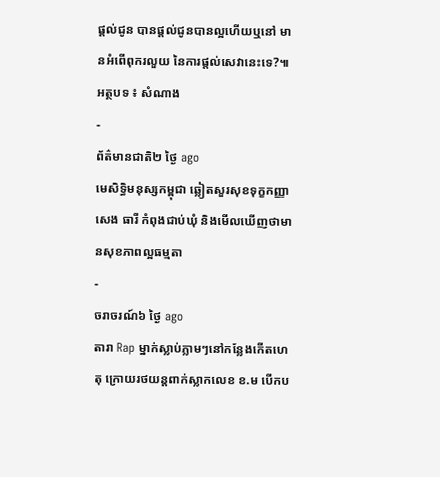ផ្តល់ជូន បានផ្តល់ជូនបានល្អហើយឬនៅ មានអំពើពុករលួយ នៃការផ្តល់សេវានេះទេ?៕
អត្ថបទ ៖ សំណាង
-
ព័ត៌មានជាតិ២ ថ្ងៃ ago
មេសិទ្ធិមនុស្សកម្ពុជា ឆ្លៀតសួរសុខទុក្ខកញ្ញា សេង ធារី កំពុងជាប់ឃុំ និងមើលឃើញថាមានសុខភាពល្អធម្មតា
-
ចរាចរណ៍៦ ថ្ងៃ ago
តារា Rap ម្នាក់ស្លាប់ភ្លាមៗនៅកន្លែងកើតហេតុ ក្រោយរថយន្ដពាក់ស្លាកលេខ ខ.ម បើកប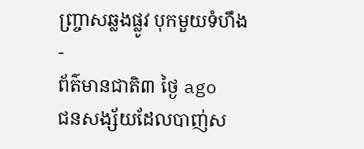ញ្ច្រាសឆ្លងផ្លូវ បុកមួយទំហឹង
-
ព័ត៌មានជាតិ៣ ថ្ងៃ ago
ជនសង្ស័យដែលបាញ់ស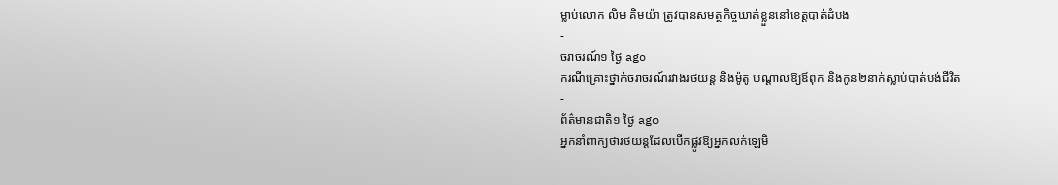ម្លាប់លោក លិម គិមយ៉ា ត្រូវបានសមត្ថកិច្ចឃាត់ខ្លួននៅខេត្តបាត់ដំបង
-
ចរាចរណ៍១ ថ្ងៃ ago
ករណីគ្រោះថ្នាក់ចរាចរណ៍រវាងរថយន្ត និងម៉ូតូ បណ្ដាលឱ្យឪពុក និងកូន២នាក់ស្លាប់បាត់បង់ជីវិត
-
ព័ត៌មានជាតិ១ ថ្ងៃ ago
អ្នកនាំពាក្យថារថយន្តដែលបើកផ្លូវឱ្យអ្នកលក់ឡេមិ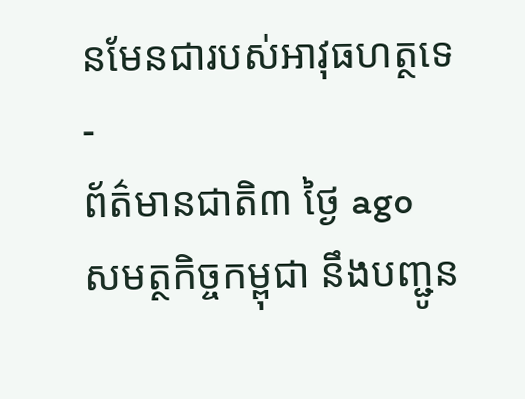នមែនជារបស់អាវុធហត្ថទេ
-
ព័ត៌មានជាតិ៣ ថ្ងៃ ago
សមត្ថកិច្ចកម្ពុជា នឹងបញ្ជូន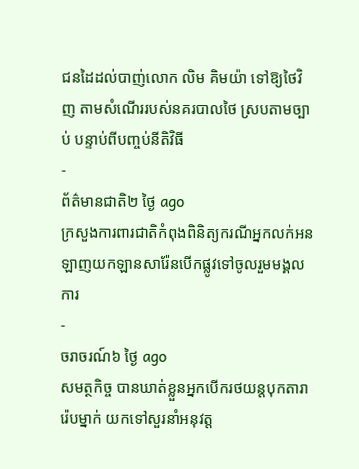ជនដៃដល់បាញ់លោក លិម គិមយ៉ា ទៅឱ្យថៃវិញ តាមសំណើររបស់នគរបាលថៃ ស្របតាមច្បាប់ បន្ទាប់ពីបញ្ចប់នីតិវិធី
-
ព័ត៌មានជាតិ២ ថ្ងៃ ago
ក្រសួងការពារជាតិកំពុងពិនិត្យករណីអ្នកលក់អនឡាញយកឡានសារ៉ែនបើកផ្លូវទៅចូលរួមមង្គលការ
-
ចរាចរណ៍៦ ថ្ងៃ ago
សមត្ថកិច្ច បានឃាត់ខ្លួនអ្នកបើករថយន្តបុកតារារ៉េបម្នាក់ យកទៅសួរនាំអនុវត្ត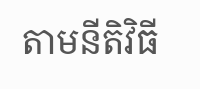តាមនីតិវិធី